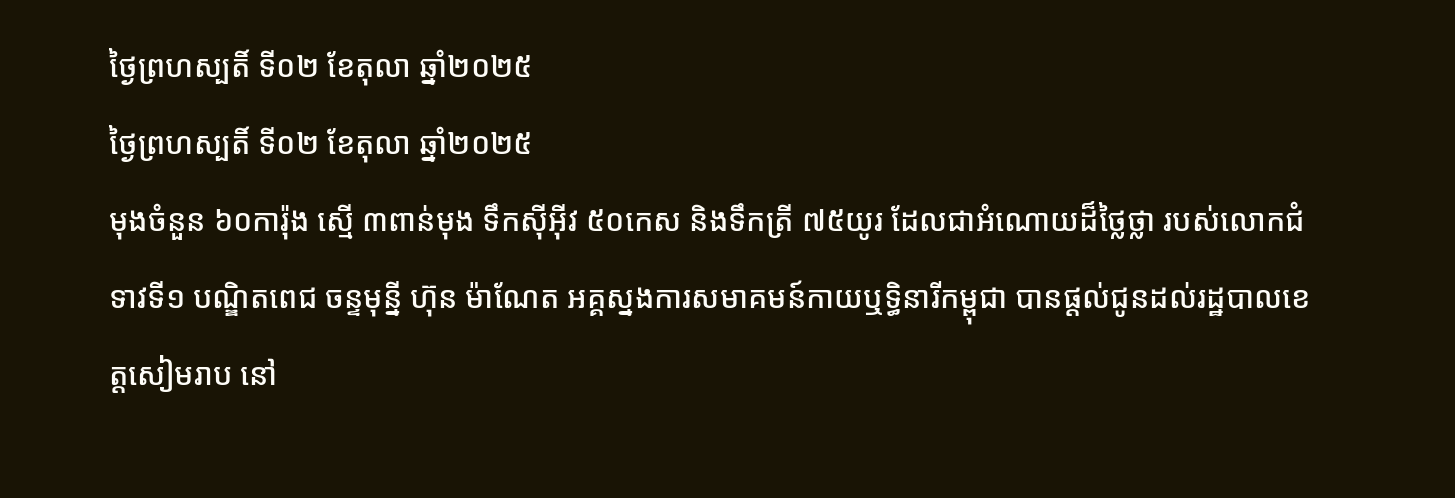ថ្ងៃព្រហស្បតិ៍ ទី០២ ខែតុលា ឆ្នាំ២០២៥
ថ្ងៃព្រហស្បតិ៍ ទី០២ ខែតុលា ឆ្នាំ២០២៥
មុងចំនួន ៦០ការ៉ុង ស្មើ ៣ពាន់មុង ទឹកស៊ីអ៊ីវ ៥០កេស និងទឹកត្រី ៧៥យូរ ដែលជាអំណោយដ៏ថ្លៃថ្លា របស់លោកជំទាវទី១ បណ្ឌិតពេជ ចន្ទមុន្នី ហ៊ុន ម៉ាណែត អគ្គស្នងការសមាគមន៍កាយឬទ្ធិនារីកម្ពុជា បានផ្តល់ជូនដល់រដ្ឋបាលខេត្តសៀមរាប នៅ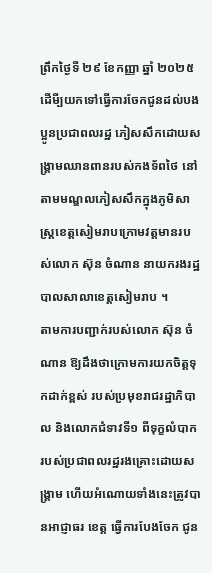ព្រឹកថ្ងៃទី ២៩ ខែកញ្ញា ឆ្នាំ ២០២៥ ដើមី្បយកទៅធ្វើការចែកជូនដល់បងប្អូនប្រជាពលរដ្ឋ ភៀសសឹកដោយសង្គ្រាមឈានពានរបស់កងទ័ពថៃ នៅតាមមណ្ឌលភៀសសឹកក្នុងភូមិសាស្ត្រខេត្តសៀមរាបក្រោមវត្តមានរបស់លោក ស៊ុន ចំណាន នាយករងរដ្ឋបាលសាលាខេត្តសៀមរាប ។
តាមការបញ្ជាក់របស់លោក ស៊ុន ចំណាន ឱ្យដឹងថាក្រោមការយកចិត្តទុកដាក់ខ្ពស់ របស់ប្រមុខរាជរដ្ឋាភិបាល និងលោកជំទាវទី១ ពីទុក្ខលំបាករបស់ប្រជាពលរដ្ឋរងគ្រោះដោយសង្គ្រាម ហើយអំណោយទាំងនេះត្រូវបានអាជ្ញាធរ ខេត្ត ធ្វើការបែងចែក ជូន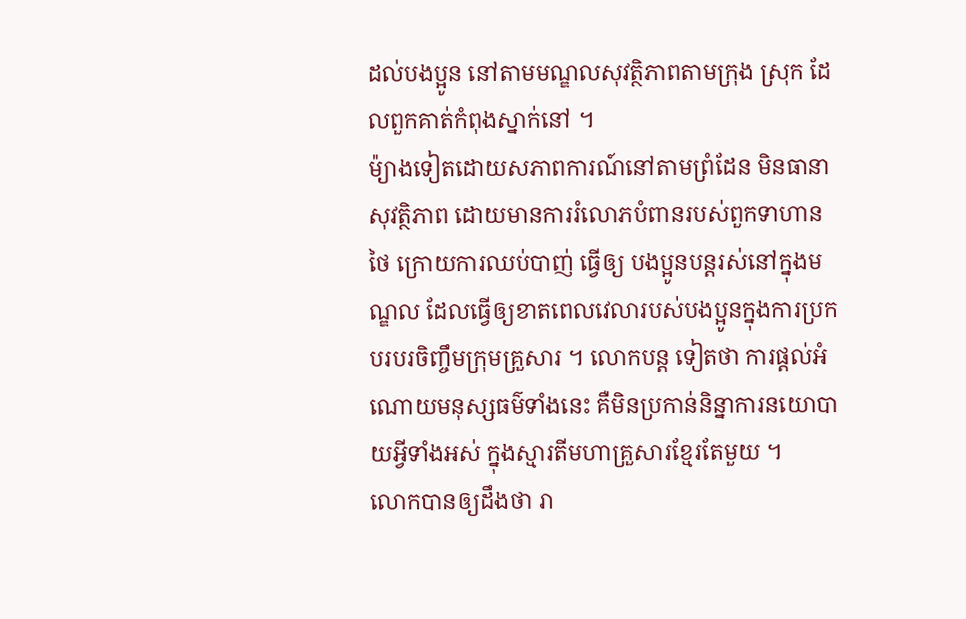ដល់បងប្អូន នៅតាមមណ្ឌលសុវត្ថិភាពតាមក្រុង ស្រុក ដែលពួកគាត់កំពុងស្នាក់នៅ ។
ម៉្យាងទៀតដោយសភាពការណ៍នៅតាមព្រំដែន មិនធានាសុវត្ថិភាព ដោយមានការរំលោភបំពានរបស់ពួកទាហានថៃ ក្រោយការឈប់បាញ់ ធ្វើឲ្យ បងប្អូនបន្តរស់នៅក្នុងមណ្ឌល ដែលធ្វើឲ្យខាតពេលវេលារបស់បងប្អូនក្នុងការប្រកបរបរចិញ្ចឹមក្រុមគ្រួសារ ។ លោកបន្ត ទៀតថា ការផ្តល់អំណោយមនុស្សធម៌ទាំងនេះ គឺមិនប្រកាន់និន្នាការនយោបាយអ្វីទាំងអស់ ក្នុងស្មារតីមហាគ្រួសារខ្មែរតែមួយ ។
លោកបានឲ្យដឹងថា រា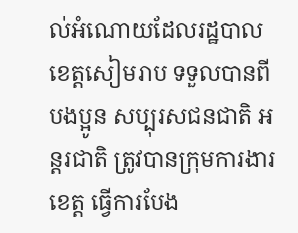ល់អំណោយដែលរដ្ឋបាលខេត្តសៀមរាប ទទួលបានពីបងប្អូន សប្បុរសជនជាតិ អន្តរជាតិ ត្រូវបានក្រុមការងារខេត្ត ធ្វើការបែង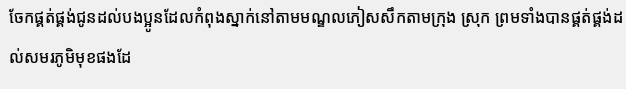ចែកផ្គត់ផ្គង់ជូនដល់បងប្អូនដែលកំពុងស្នាក់នៅតាមមណ្ឌលភៀសសឹកតាមក្រុង ស្រុក ព្រមទាំងបានផ្គត់ផ្គង់ដល់សមរភូមិមុខផងដែ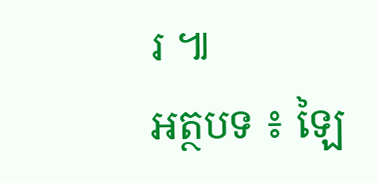រ ៕
អត្ថបទ ៖ ឡៃ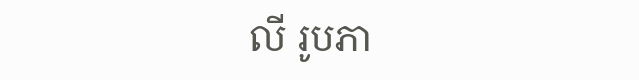លី រូបភា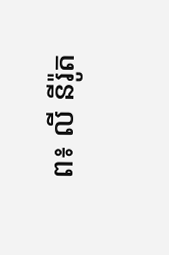ព៖ លី នីរ៉ូត